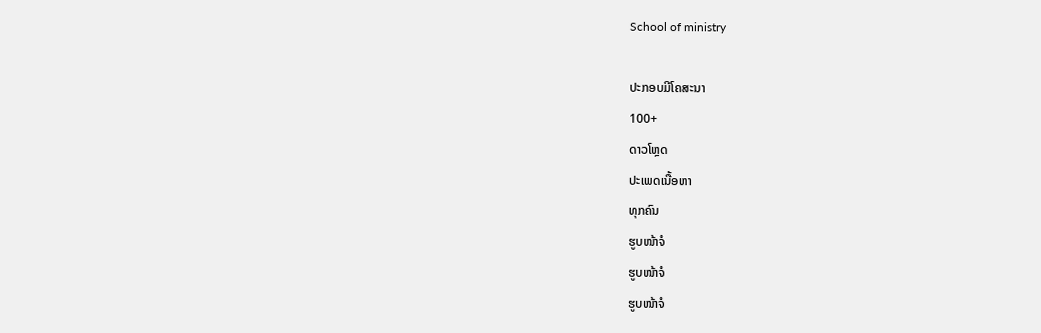School of ministry

ປະກອບມີໂຄສະນາ
100+
ດາວໂຫຼດ
ປະເພດເນື້ອຫາ
ທຸກຄົນ
ຮູບໜ້າຈໍ
ຮູບໜ້າຈໍ
ຮູບໜ້າຈໍ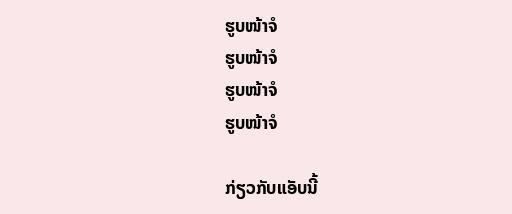ຮູບໜ້າຈໍ
ຮູບໜ້າຈໍ
ຮູບໜ້າຈໍ
ຮູບໜ້າຈໍ

ກ່ຽວກັບແອັບນີ້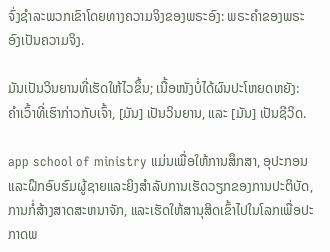ຈົ່ງຊຳລະພວກເຂົາໂດຍທາງຄວາມຈິງຂອງພຣະອົງ: ພຣະຄຳຂອງພຣະອົງເປັນຄວາມຈິງ.

ມັນເປັນວິນຍານທີ່ເຮັດໃຫ້ໄວຂຶ້ນ; ເນື້ອໜັງບໍ່ໄດ້ຜົນປະໂຫຍດຫຍັງ: ຄຳເວົ້າທີ່ເຮົາກ່າວກັບເຈົ້າ, [ມັນ] ເປັນວິນຍານ, ແລະ [ມັນ] ເປັນຊີວິດ.

app school of ministry ແມ່ນເພື່ອໃຫ້ການສຶກສາ, ອຸປະກອນແລະຝຶກອົບຮົມຜູ້ຊາຍແລະຍິງສໍາລັບການເຮັດວຽກຂອງການປະຕິບັດ, ການກໍ່ສ້າງສາດສະຫນາຈັກ, ແລະເຮັດໃຫ້ສານຸສິດເຂົ້າໄປໃນໂລກເພື່ອປະກາດພ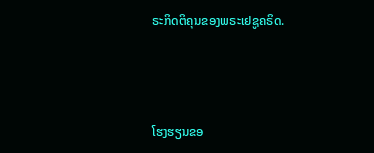ຣະກິດຕິຄຸນຂອງພຣະເຢຊູຄຣິດ.



ໂຮງຮຽນຂອ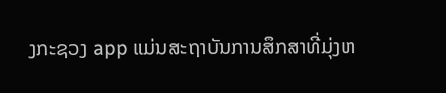ງກະຊວງ app ແມ່ນສະຖາບັນການສຶກສາທີ່ມຸ່ງຫ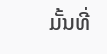ມັ້ນທີ່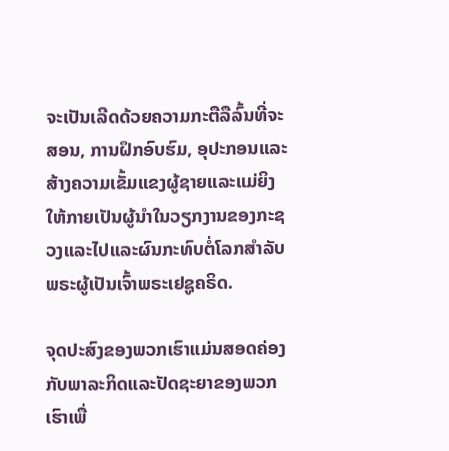ຈະເປັນເລີດດ້ວຍຄວາມກະຕືລືລົ້ນທີ່ຈະສອນ, ການຝຶກອົບຮົມ, ອຸປະກອນແລະສ້າງຄວາມເຂັ້ມແຂງຜູ້ຊາຍແລະແມ່ຍິງໃຫ້ກາຍເປັນຜູ້ນໍາໃນວຽກງານຂອງກະຊວງແລະໄປແລະຜົນກະທົບຕໍ່ໂລກສໍາລັບພຣະຜູ້ເປັນເຈົ້າພຣະເຢຊູຄຣິດ.

ຈຸດປະສົງຂອງພວກເຮົາແມ່ນສອດຄ່ອງກັບພາລະກິດແລະປັດຊະຍາຂອງພວກເຮົາເພື່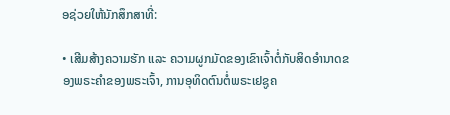ອຊ່ວຍໃຫ້ນັກສຶກສາທີ່:

• ເສີມສ້າງຄວາມຮັກ ແລະ ຄວາມຜູກມັດຂອງເຂົາເຈົ້າຕໍ່ກັບສິດອຳນາດຂອງພຣະຄໍາຂອງພຣະເຈົ້າ, ການອຸທິດຕົນຕໍ່ພຣະເຢຊູຄ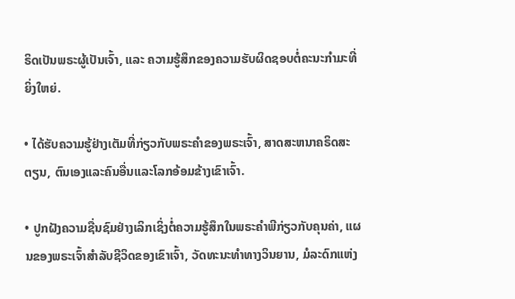ຣິດເປັນພຣະຜູ້ເປັນເຈົ້າ, ແລະ ຄວາມຮູ້ສຶກຂອງຄວາມຮັບຜິດຊອບຕໍ່ຄະນະກໍາມະທີ່ຍິ່ງໃຫຍ່.

• ໄດ້ຮັບຄວາມຮູ້ຢ່າງເຕັມທີ່ກ່ຽວກັບພຣະຄໍາຂອງພຣະເຈົ້າ, ສາດສະຫນາຄຣິດສະຕຽນ, ຕົນເອງແລະຄົນອື່ນແລະໂລກອ້ອມຂ້າງເຂົາເຈົ້າ.

• ປູກຝັງຄວາມຊື່ນຊົມຢ່າງເລິກເຊິ່ງຕໍ່ຄວາມຮູ້ສຶກໃນພຣະຄໍາພີກ່ຽວກັບຄຸນຄ່າ, ແຜນຂອງພຣະເຈົ້າສໍາລັບຊີວິດຂອງເຂົາເຈົ້າ, ວັດທະນະທໍາທາງວິນຍານ, ມໍລະດົກແຫ່ງ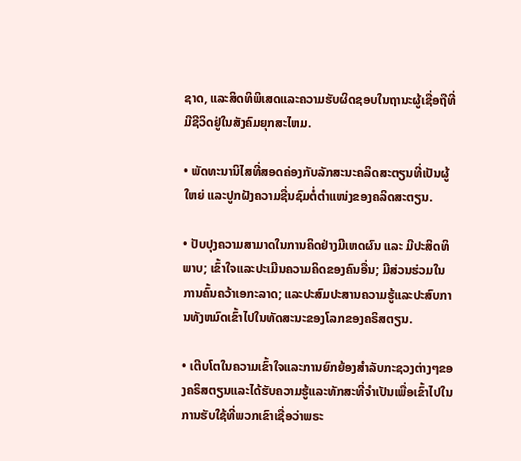ຊາດ, ແລະສິດທິພິເສດແລະຄວາມຮັບຜິດຊອບໃນຖານະຜູ້ເຊື່ອຖືທີ່ມີຊີວິດຢູ່ໃນສັງຄົມຍຸກສະໄຫມ.

• ພັດທະນານິໄສທີ່ສອດຄ່ອງກັບລັກສະນະຄລິດສະຕຽນທີ່ເປັນຜູ້ໃຫຍ່ ແລະປູກຝັງຄວາມຊື່ນຊົມຕໍ່ຕຳແໜ່ງຂອງຄລິດສະຕຽນ.

• ປັບປຸງຄວາມສາມາດໃນການຄິດຢ່າງມີເຫດຜົນ ແລະ ມີປະສິດທິພາບ; ເຂົ້າໃຈແລະປະເມີນຄວາມຄິດຂອງຄົນອື່ນ; ມີສ່ວນຮ່ວມໃນການຄົ້ນຄວ້າເອກະລາດ; ແລະປະສົມປະສານຄວາມຮູ້ແລະປະສົບການທັງຫມົດເຂົ້າໄປໃນທັດສະນະຂອງໂລກຂອງຄຣິສຕຽນ.

• ເຕີບໂຕໃນຄວາມເຂົ້າໃຈແລະການຍົກຍ້ອງສໍາລັບກະຊວງຕ່າງໆຂອງຄຣິສຕຽນແລະໄດ້ຮັບຄວາມຮູ້ແລະທັກສະທີ່ຈໍາເປັນເພື່ອເຂົ້າໄປໃນການຮັບໃຊ້ທີ່ພວກເຂົາເຊື່ອວ່າພຣະ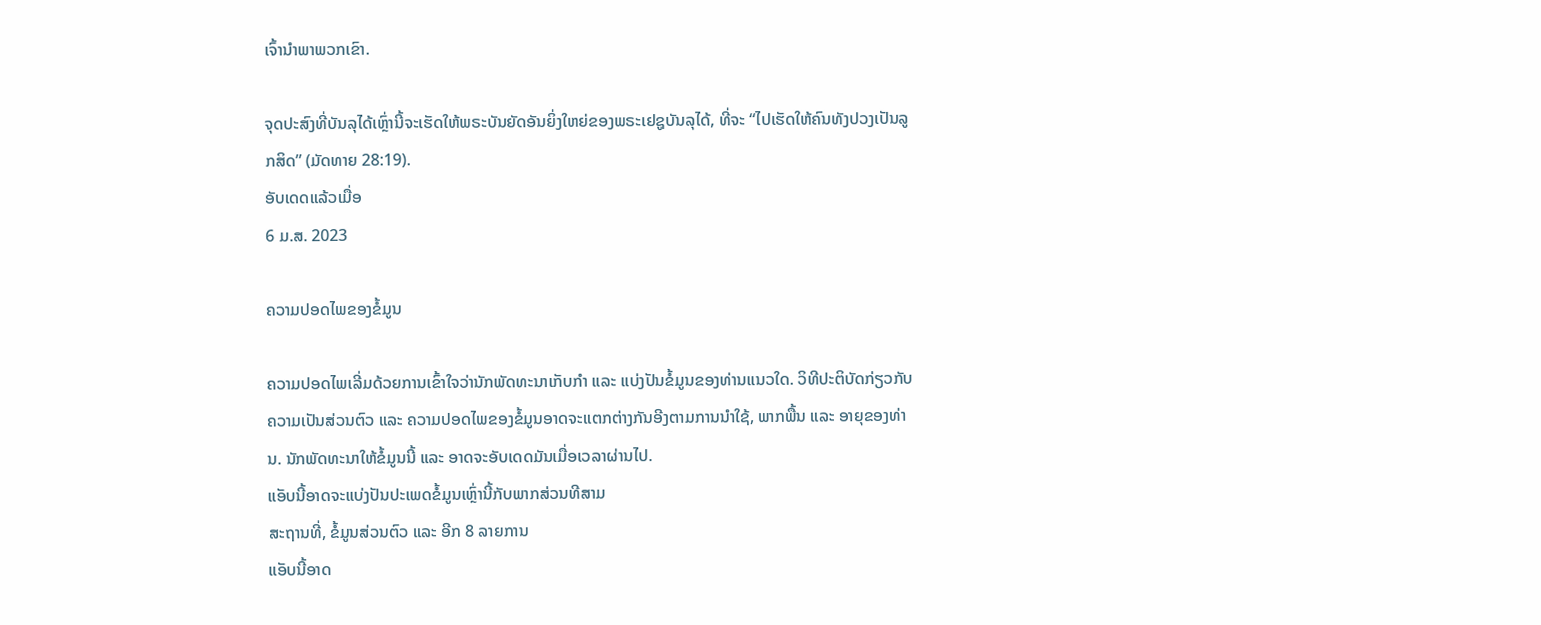ເຈົ້ານໍາພາພວກເຂົາ.

ຈຸດປະສົງທີ່ບັນລຸໄດ້ເຫຼົ່ານີ້ຈະເຮັດໃຫ້ພຣະບັນຍັດອັນຍິ່ງໃຫຍ່ຂອງພຣະເຢຊູບັນລຸໄດ້, ທີ່ຈະ “ໄປເຮັດໃຫ້ຄົນທັງປວງເປັນລູກສິດ” (ມັດທາຍ 28:19).
ອັບເດດແລ້ວເມື່ອ
6 ມ.ສ. 2023

ຄວາມປອດໄພຂອງຂໍ້ມູນ

ຄວາມປອດໄພເລີ່ມດ້ວຍການເຂົ້າໃຈວ່ານັກພັດທະນາເກັບກຳ ແລະ ແບ່ງປັນຂໍ້ມູນຂອງທ່ານແນວໃດ. ວິທີປະຕິບັດກ່ຽວກັບຄວາມເປັນສ່ວນຕົວ ແລະ ຄວາມປອດໄພຂອງຂໍ້ມູນອາດຈະແຕກຕ່າງກັນອີງຕາມການນຳໃຊ້, ພາກພື້ນ ແລະ ອາຍຸຂອງທ່ານ. ນັກພັດທະນາໃຫ້ຂໍ້ມູນນີ້ ແລະ ອາດຈະອັບເດດມັນເມື່ອເວລາຜ່ານໄປ.
ແອັບນີ້ອາດຈະແບ່ງປັນປະເພດຂໍ້ມູນເຫຼົ່ານີ້ກັບພາກສ່ວນທີສາມ
ສະຖານທີ່, ຂໍ້ມູນສ່ວນຕົວ ແລະ ອີກ 8 ລາຍການ
ແອັບນີ້ອາດ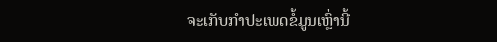ຈະເກັບກຳປະເພດຂໍ້ມູນເຫຼົ່ານີ້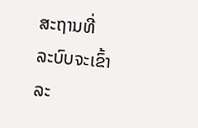ສະຖານທີ່
ລະບົບຈະເຂົ້າລະ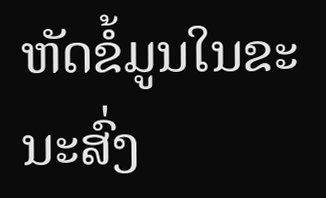ຫັດຂໍ້ມູນໃນຂະນະສົ່ງ